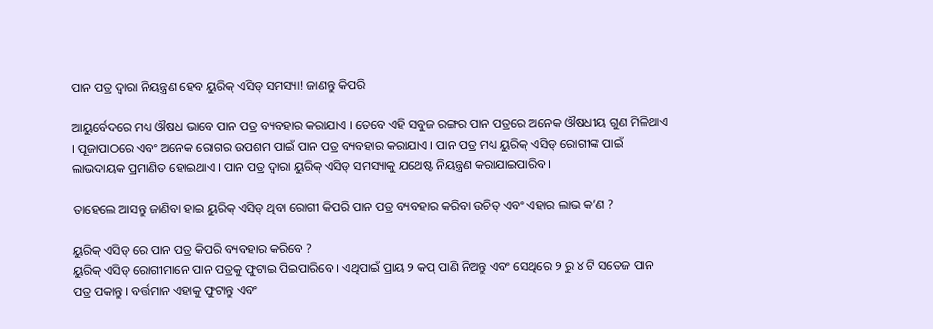ପାନ ପତ୍ର ଦ୍ୱାରା ନିୟନ୍ତ୍ରଣ ହେବ ୟୁରିକ୍ ଏସିଡ୍ ସମସ୍ୟା! ଜାଣନ୍ତୁ କିପରି

ଆୟୁର୍ବେଦରେ ମଧ୍ୟ ଔଷଧ ଭାବେ ପାନ ପତ୍ର ବ୍ୟବହାର କରାଯାଏ । ତେବେ ଏହି ସବୁଜ ରଙ୍ଗର ପାନ ପତ୍ରରେ ଅନେକ ଔଷଧୀୟ ଗୁଣ ମିଳିଥାଏ । ପୂଜାପାଠରେ ଏବଂ ଅନେକ ରୋଗର ଉପଶମ ପାଇଁ ପାନ ପତ୍ର ବ୍ୟବହାର କରାଯାଏ । ପାନ ପତ୍ର ମଧ୍ୟ ୟୁରିକ୍ ଏସିଡ୍ ରୋଗୀଙ୍କ ପାଇଁ ଲାଭଦାୟକ ପ୍ରମାଣିତ ହୋଇଥାଏ । ପାନ ପତ୍ର ଦ୍ୱାରା ୟୁରିକ୍ ଏସିଡ୍ ସମସ୍ୟାକୁ ଯଥେଷ୍ଟ ନିୟନ୍ତ୍ରଣ କରାଯାଇପାରିବ ।

ତାହେଲେ ଆସନ୍ତୁ ଜାଣିବା ହାଇ ୟୁରିକ୍ ଏସିଡ୍ ଥିବା ରୋଗୀ କିପରି ପାନ ପତ୍ର ବ୍ୟବହାର କରିବା ଉଚିତ୍ ଏବଂ ଏହାର ଲାଭ କ’ଣ ?

ୟୁରିକ୍ ଏସିଡ୍ ରେ ପାନ ପତ୍ର କିପରି ବ୍ୟବହାର କରିବେ ?
ୟୁରିକ୍ ଏସିଡ୍ ରୋଗୀମାନେ ପାନ ପତ୍ରକୁ ଫୁଟାଇ ପିଇପାରିବେ । ଏଥିପାଇଁ ପ୍ରାୟ ୨ କପ୍ ପାଣି ନିଅନ୍ତୁ ଏବଂ ସେଥିରେ ୨ ରୁ ୪ ଟି ସତେଜ ପାନ ପତ୍ର ପକାନ୍ତୁ । ବର୍ତ୍ତମାନ ଏହାକୁ ଫୁଟାନ୍ତୁ ଏବଂ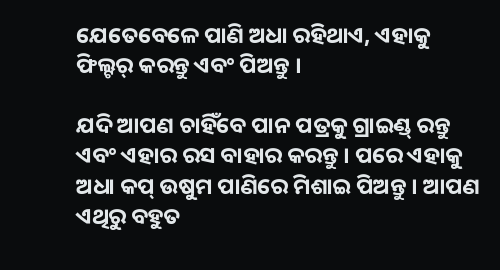ଯେତେବେଳେ ପାଣି ଅଧା ରହିଥାଏ, ଏହାକୁ ଫିଲ୍ଟର୍ କରନ୍ତୁ ଏବଂ ପିଅନ୍ତୁ ।

ଯଦି ଆପଣ ଚାହିଁବେ ପାନ ପତ୍ରକୁ ଗ୍ରାଇଣ୍ଡ୍ ରନ୍ତୁ ଏବଂ ଏହାର ରସ ବାହାର କରନ୍ତୁ । ପରେ ଏହାକୁ ଅଧା କପ୍ ଉଷୁମ ପାଣିରେ ମିଶାଇ ପିଅନ୍ତୁ । ଆପଣ ଏଥିରୁ ବହୁତ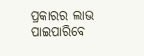ପ୍ରକାରର ଲାଭ ପାଇପାରିବେ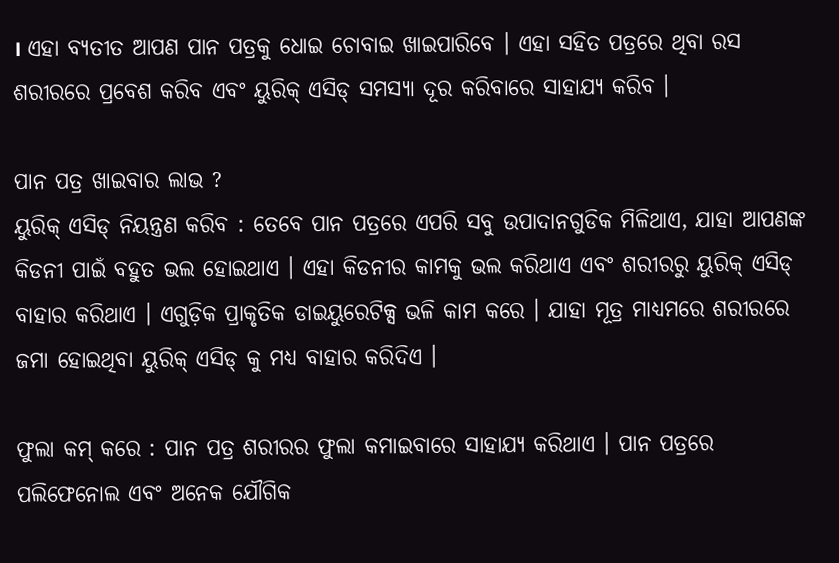। ଏହା ବ୍ୟତୀତ ଆପଣ ପାନ ପତ୍ରକୁ ଧୋଇ ଚୋବାଇ ଖାଇପାରିବେ । ଏହା ସହିତ ପତ୍ରରେ ଥିବା ରସ ଶରୀରରେ ପ୍ରବେଶ କରିବ ଏବଂ ୟୁରିକ୍ ଏସିଡ୍ ସମସ୍ୟା ଦୂର କରିବାରେ ସାହାଯ୍ୟ କରିବ ।

ପାନ ପତ୍ର ଖାଇବାର ଲାଭ ?
ୟୁରିକ୍ ଏସିଡ୍ ନିୟନ୍ତ୍ରଣ କରିବ : ତେବେ ପାନ ପତ୍ରରେ ଏପରି ସବୁ ଉପାଦାନଗୁଡିକ ମିଳିଥାଏ, ଯାହା ଆପଣଙ୍କ କିଡନୀ ପାଇଁ ବହୁତ ଭଲ ହୋଇଥାଏ । ଏହା କିଡନୀର କାମକୁ ଭଲ କରିଥାଏ ଏବଂ ଶରୀରରୁ ୟୁରିକ୍ ଏସିଡ୍ ବାହାର କରିଥାଏ । ଏଗୁଡ଼ିକ ପ୍ରାକୃତିକ ଡାଇୟୁରେଟିକ୍ସ ଭଳି କାମ କରେ । ଯାହା ମୂତ୍ର ମାଧ୍ୟମରେ ଶରୀରରେ ଜମା ହୋଇଥିବା ୟୁରିକ୍ ଏସିଡ୍ କୁ ମଧ୍ୟ ବାହାର କରିଦିଏ ।

ଫୁଲା କମ୍‌ କରେ : ପାନ ପତ୍ର ଶରୀରର ଫୁଲା କମାଇବାରେ ସାହାଯ୍ୟ କରିଥାଏ । ପାନ ପତ୍ରରେ ପଲିଫେନୋଲ ଏବଂ ଅନେକ ଯୌଗିକ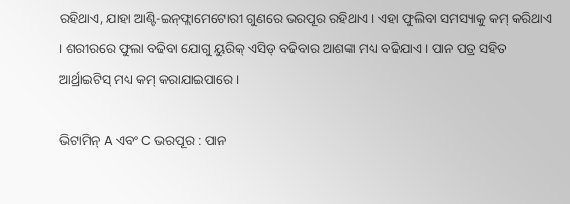ରହିଥାଏ, ଯାହା ଆଣ୍ଟି-ଇନ୍‌ଫ୍ଲାମେଟୋରୀ ଗୁଣରେ ଭରପୂର ରହିଥାଏ । ଏହା ଫୁଲିବା ସମସ୍ୟାକୁ କମ୍‌ କରିଥାଏ । ଶରୀରରେ ଫୁଲା ବଢିବା ଯୋଗୁ ୟୁରିକ୍ ଏସିଡ୍ ବଢିବାର ଆଶଙ୍କା ମଧ୍ୟ ବଢିଯାଏ । ପାନ ପତ୍ର ସହିତ ଆର୍ଥ୍ରାଇଟିସ୍ ମଧ୍ୟ କମ୍‌ କରାଯାଇପାରେ ।

ଭିଟାମିନ୍ A ଏବଂ C ଭରପୂର : ପାନ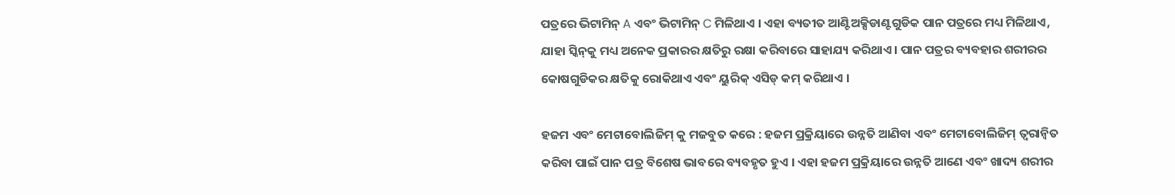ପତ୍ରରେ ଭିଟାମିନ୍ A ଏବଂ ଭିଟାମିନ୍ C ମିଳିଥାଏ । ଏହା ବ୍ୟତୀତ ଆଣ୍ଟିଅକ୍ସିଡାଣ୍ଟଗୁଡିକ ପାନ ପତ୍ରରେ ମଧ୍ୟ ମିଳିଥାଏ, ଯାହା ସ୍କିନ୍‌କୁ ମଧ୍ୟ ଅନେକ ପ୍ରକାରର କ୍ଷତିରୁ ରକ୍ଷା କରିବାରେ ସାହାଯ୍ୟ କରିଥାଏ । ପାନ ପତ୍ରର ବ୍ୟବହାର ଶରୀରର କୋଷଗୁଡିକର କ୍ଷତିକୁ ରୋକିଥାଏ ଏବଂ ୟୁରିକ୍ ଏସିଡ୍ କମ୍‌ କରିଥାଏ ।

ହଜମ ଏବଂ ମେଟାବୋଲିଜିମ୍ କୁ ମଜବୁତ କରେ : ହଜମ ପ୍ରକ୍ରିୟାରେ ଉନ୍ନତି ଆଣିବା ଏବଂ ମେଟାବୋଲିଜିମ୍ ତ୍ୱରାନ୍ୱିତ କରିବା ପାଇଁ ପାନ ପତ୍ର ବିଶେଷ ଭାବରେ ବ୍ୟବହୃତ ହୁଏ । ଏହା ହଜମ ପ୍ରକ୍ରିୟାରେ ଉନ୍ନତି ଆଣେ ଏବଂ ଖାଦ୍ୟ ଶରୀର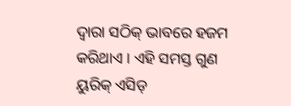ଦ୍ୱାରା ସଠିକ୍ ଭାବରେ ହଜମ କରିଥାଏ । ଏହି ସମସ୍ତ ଗୁଣ ୟୁରିକ୍ ଏସିଡ୍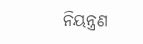ନିୟନ୍ତ୍ରଣ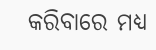କରିବାରେ ମଧ୍ୟ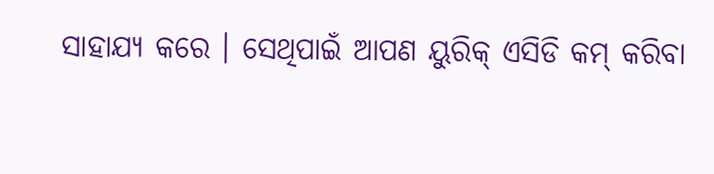ସାହାଯ୍ୟ କରେ । ସେଥିପାଇଁ ଆପଣ ୟୁରିକ୍‌ ଏସିଡି କମ୍‌ କରିବା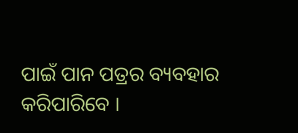ପାଇଁ ପାନ ପତ୍ରର ବ୍ୟବହାର କରିପାରିବେ ।